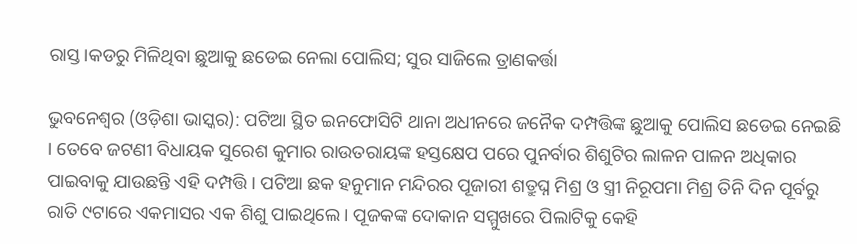ରାସ୍ତ।କଡରୁ ମିଳିଥିବା ଛୁଆକୁ ଛଡେଇ ନେଲା ପୋଲିସ; ସୁର ସାଜିଲେ ତ୍ରାଣକର୍ତ୍ତା

ଭୁବନେଶ୍ୱର (ଓଡ଼ିଶା ଭାସ୍କର): ପଟିଆ ସ୍ଥିତ ଇନଫୋସିଟି ଥାନା ଅଧୀନରେ ଜନୈକ ଦମ୍ପତ୍ତିଙ୍କ ଛୁଆକୁ ପୋଲିସ ଛଡେଇ ନେଇଛି । ତେବେ ଜଟଣୀ ବିଧାୟକ ସୁରେଶ କୁମାର ରାଉତରାୟଙ୍କ ହସ୍ତକ୍ଷେପ ପରେ ପୁନର୍ବାର ଶିଶୁଟିର ଲାଳନ ପାଳନ ଅଧିକାର ପାଇବାକୁ ଯାଉଛନ୍ତି ଏହି ଦମ୍ପତ୍ତି । ପଟିଆ ଛକ ହନୁମାନ ମନ୍ଦିରର ପୂଜାରୀ ଶତ୍ରୁଘ୍ନ ମିଶ୍ର ଓ ସ୍ତ୍ରୀ ନିରୂପମା ମିଶ୍ର ତିନି ଦିନ ପୂର୍ବରୁ ରାତି ୯ଟାରେ ଏକମାସର ଏକ ଶିଶୁ ପାଇଥିଲେ । ପୂଜକଙ୍କ ଦୋକାନ ସମ୍ମୁଖରେ ପିଲାଟିକୁ କେହି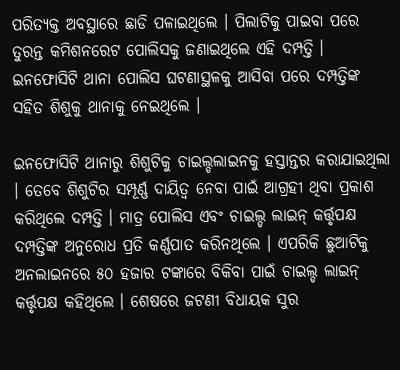ପରିତ୍ୟକ୍ତ ଅବସ୍ଥାରେ ଛାଡି ପଳାଇଥିଲେ । ପିଲାଟିକୁ ପାଇବା ପରେ ତୁରନ୍ତ କମିଶନରେଟ ପୋଲିସକୁ ଜଣାଇଥିଲେ ଏହି ଦମ୍ପତ୍ତି । ଇନଫୋସିଟି ଥାନା ପୋଲିସ ଘଟଣାସ୍ଥଳକୁ ଆସିବା ପରେ ଦମ୍ପତ୍ତିଙ୍କ ସହିତ ଶିଶୁକୁ ଥାନାକୁ ନେଇଥିଲେ ।

ଇନଫୋସିଟି ଥାନାରୁ ଶିଶୁଟିକୁ ଚାଇଲ୍ଡଲାଇନକୁ ହସ୍ତାନ୍ତର କରାଯାଇଥିଲା । ତେବେ ଶିଶୁଟିର ସମ୍ପୂର୍ଣ୍ଣ ଦାୟିତ୍ୱ ନେବା ପାଇଁ ଆଗ୍ରହୀ ଥିବା ପ୍ରକାଶ କରିଥିଲେ ଦମ୍ପତ୍ତି । ମାତ୍ର ପୋଲିସ ଏବଂ ଚାଇଲ୍ଡ ଲାଇନ୍ କର୍ତ୍ତୃପକ୍ଷ ଦମ୍ପତ୍ତିଙ୍କ ଅନୁରୋଧ ପ୍ରତି କର୍ଣ୍ଣପାତ କରିନଥିଲେ । ଏପରିକି ଛୁଆଟିକୁ ଅନଲାଇନରେ ୫୦ ହଜାର ଟଙ୍କାରେ ବିକିବା ପାଇଁ ଚାଇଲ୍ଡ ଲାଇନ୍ କର୍ତ୍ତୃପକ୍ଷ କହିଥିଲେ । ଶେଷରେ ଜଟଣୀ ବିଧାୟକ ସୁର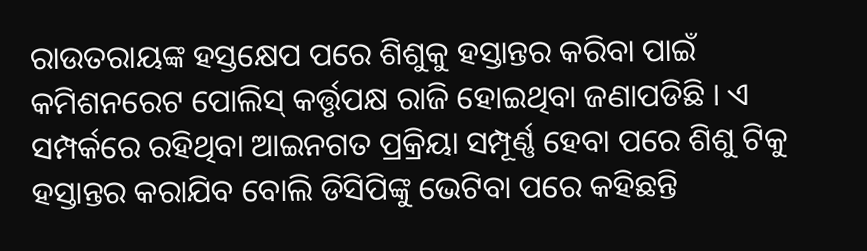ରାଉତରାୟଙ୍କ ହସ୍ତକ୍ଷେପ ପରେ ଶିଶୁକୁ ହସ୍ତାନ୍ତର କରିବା ପାଇଁ କମିଶନରେଟ ପୋଲିସ୍ କର୍ତ୍ତୃପକ୍ଷ ରାଜି ହୋଇଥିବା ଜଣାପଡିଛି । ଏ ସମ୍ପର୍କରେ ରହିଥିବା ଆଇନଗତ ପ୍ରକ୍ରିୟା ସମ୍ପୂର୍ଣ୍ଣ ହେବା ପରେ ଶିଶୁ ଟିକୁ ହସ୍ତାନ୍ତର କରାଯିବ ବୋଲି ଡିସିପିଙ୍କୁ ଭେଟିବା ପରେ କହିଛନ୍ତି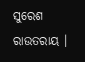ସୁରେଶ ରାଉତରାୟ ।